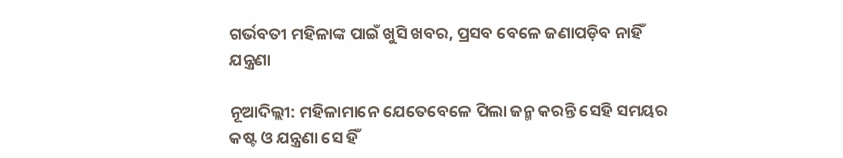ଗର୍ଭବତୀ ମହିଳାଙ୍କ ପାଇଁ ଖୁସି ଖବର, ପ୍ରସବ ବେଳେ ଜଣାପଡ଼ିବ ନାହିଁ ଯନ୍ତ୍ରଣା

ନୂଆଦିଲ୍ଲୀ: ମହିଳାମାନେ ଯେତେବେଳେ ପିଲା ଜନ୍ମ କରନ୍ତି ସେହି ସମୟର କଷ୍ଟ ଓ ଯନ୍ତ୍ରଣା ସେ ହିଁ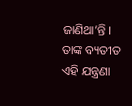ଜାଣିଥା’ନ୍ତି । ତାଙ୍କ ବ୍ୟତୀତ ଏହି ଯନ୍ତ୍ରଣା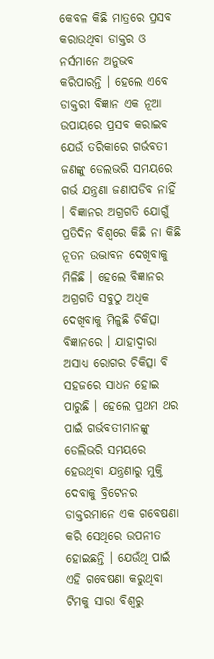କେବଳ କିଛି ମାତ୍ରରେ ପ୍ରସବ କରାଉଥିବା ଡାକ୍ତର ଓ ନର୍ସମାନେ ଅନୁଭବ କରିପାରନ୍ତି । ହେଲେ ଏବେ ଡାକ୍ତରୀ ବିଜ୍ଞାନ ଏକ ନୂଆ ଉପାୟରେ ପ୍ରସବ କରାଇବ ଯେଉଁ ତରିକାରେ ଗର୍ଭବତୀ ଜଣଙ୍କୁ ଡେଲଭରି ସମୟରେ ଗର୍ଭ ଯନ୍ତ୍ରଣା ଜଣାପଡିବ ନାହିଁ । ବିଜ୍ଞାନର ଅଗ୍ରଗତି ଯୋଗୁଁ ପ୍ରତିଦିନ ବିଶ୍ୱରେ କିଛି ନା କିଛି ନୂତନ ଉଦ୍ଭାବନ ଦେଖିବାକୁ ମିଳିଛି । ହେଲେ ବିଜ୍ଞାନର ଅଗ୍ରଗତି ସବୁଠୁ ଅଧିକ ଦେଖିବାକୁ ମିଳୁଛି ଚିକିତ୍ସା ବିଜ୍ଞାନରେ । ଯାହାଦ୍ୱାରା ଅସାଧ୍ୟ ରୋଗର ଚିକିତ୍ସା ବି ସହଜରେ ସାଧନ ହୋଇ ପାରୁଛି । ହେଲେ ପ୍ରଥମ ଥର ପାଇଁ ଗର୍ଭବତୀମାନଙ୍କୁ ଡେଲିଭରି ସମୟରେ ହେଉଥିବା ଯନ୍ତ୍ରଣାରୁ ମୁକ୍ତି ଦେବାକୁ ବ୍ରିଟେନର ଡାକ୍ତରମାନେ ଏକ ଗବେଷଣା କରି ସେଥିରେ ଉପନୀତ ହୋଇଛନ୍ତି । ଯେଉଁଥି ପାଇଁ ଏହି ଗବେଷଣା କରୁଥିବା ଟିମକୁ ସାରା ବିଶ୍ୱରୁ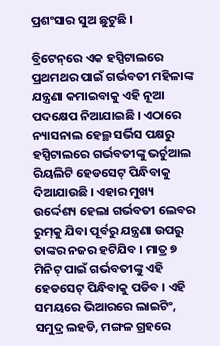ପ୍ରଶଂସାର ସୁଅ ଛୁଟୁଛି ।

ବ୍ରିଟେନ୍‌ରେ ଏକ ହସ୍ପିଟାଲରେ ପ୍ରଥମଥର ପାଇଁ ଗର୍ଭବତୀ ମହିଳାଙ୍କ ଯନ୍ତ୍ରଣା କମାଇବାକୁ ଏହି ନୂଆ ପଦକ୍ଷେପ ନିଆଯାଇଛି । ଏଠାରେ ନ୍ୟାସନାଲ ହେଲ୍ଥ ସର୍ଭିସ ପକ୍ଷରୁ ହସ୍ପିଟାଲରେ ଗର୍ଭବତୀଙ୍କୁ ଭର୍ଚୁଆଲ ରିୟଲିଟି ହେଡସେଟ୍ ପିନ୍ଧିବାକୁ ଦିଆଯାଉଛି । ଏହାର ମୁଖ୍ୟ ଉର୍ଦ୍ଦେଶ୍ୟ ହେଲା ଗର୍ଭବତୀ ଲେବର ରୁମ୍‌କୁ ଯିବା ପୂର୍ବରୁ ଯନ୍ତ୍ରଣା ଉପରୁ ତାଙ୍କର ନଜର ହଟିଯିବ । ମାତ୍ର ୭ ମିନିଟ୍ ପାଇଁ ଗର୍ଭବତୀଙ୍କୁ ଏହି ହେଡସେଟ୍ ପିନ୍ଧିବାକୁ ପଡିବ । ଏହି ସମୟରେ ଭିଆରରେ ଲାଇଟିଂ, ସମୁଦ୍ର ଲହଡି, ମଙ୍ଗଳ ଗ୍ରହରେ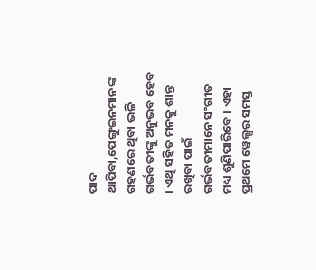ପାଦ ଥାପିବା,ପେଙ୍ଗୁଇନମାନଙ୍କ ଗହଣରେ ଥିବା ଭଳି ଗର୍ଭବତୀଙ୍କୁ ଅନୁଭବ ହେବ । ଏଥି ସହିତ ମନକୁ ଶାନ୍ତ ରଖିବା ପାଇଁ ଗର୍ଭବତୀମାନେ ସଂଗୀତ ମଧ୍ୟ ଶୁଣିପାରିବେ । ଏହା ପ୍ରଥମେ ୱେଲ୍ସର ସମସ୍ତ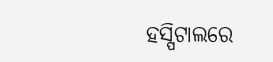ହସ୍ପିଟାଲରେ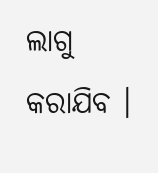ଲାଗୁ କରାଯିବ ।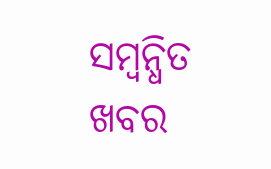ସମ୍ବନ୍ଧିତ ଖବର